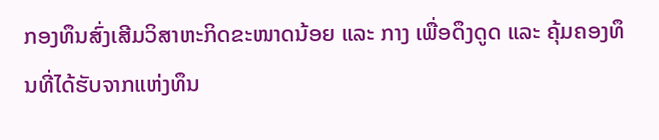ກອງທຶນສົ່ງເສີມວິສາຫະກິດຂະໜາດນ້ອຍ ແລະ ກາງ ເພື່ອດຶງດູດ ແລະ ຄຸ້ມຄອງທຶນທີ່ໄດ້ຮັບຈາກແຫ່ງທຶນ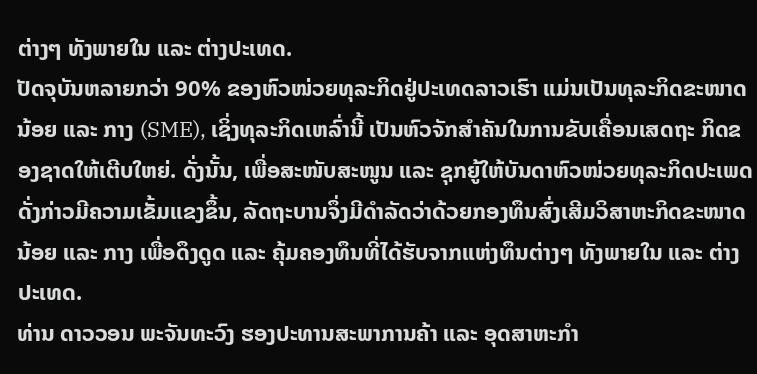ຕ່າງໆ ທັງພາຍໃນ ແລະ ຕ່າງປະເທດ.
ປັດຈຸບັນຫລາຍກວ່າ 90% ຂອງຫົວໜ່ວຍທຸລະກິດຢູ່ປະເທດລາວເຮົາ ແມ່ນເປັນທຸລະກິດຂະໜາດນ້ອຍ ແລະ ກາງ (SME), ເຊິ່ງທຸລະກິດເຫລົ່ານີ້ ເປັນຫົວຈັກສໍາຄັນໃນການຂັບເຄື່ອນເສດຖະ ກິດຂອງຊາດໃຫ້ເຕີບໃຫຍ່. ດັ່ງນັ້ນ, ເພື່ອສະໜັບສະໜູນ ແລະ ຊຸກຍູ້ໃຫ້ບັນດາຫົວໜ່ວຍທຸລະກິດປະເພດດັ່ງກ່າວມີຄວາມເຂັ້ມແຂງຂຶ້ນ, ລັດຖະບານຈຶ່ງມີດໍາລັດວ່າດ້ວຍກອງທຶນສົ່ງເສີມວິສາຫະກິດຂະໜາດນ້ອຍ ແລະ ກາງ ເພື່ອດຶງດູດ ແລະ ຄຸ້ມຄອງທຶນທີ່ໄດ້ຮັບຈາກແຫ່ງທຶນຕ່າງໆ ທັງພາຍໃນ ແລະ ຕ່າງປະເທດ.
ທ່ານ ດາວວອນ ພະຈັນທະວົງ ຮອງປະທານສະພາການຄ້າ ແລະ ອຸດສາຫະກໍາ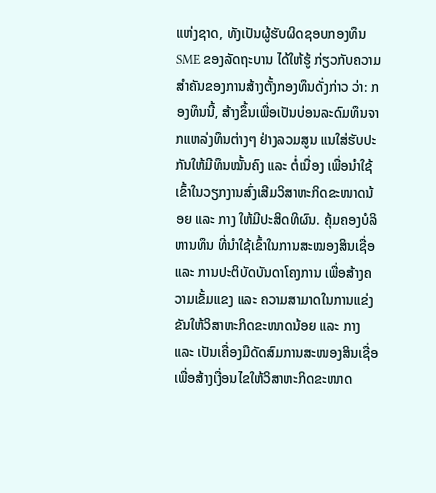ແຫ່ງຊາດ, ທັງເປັນຜູ້ຮັບຜິດຊອບກອງທຶນ SME ຂອງລັດຖະບານ ໄດ້ໃຫ້ຮູ້ ກ່ຽວກັບຄວາມສໍາຄັນຂອງການສ້າງຕັ້ງກອງທຶນດັ່ງກ່າວ ວ່າ: ກອງທຶນນີ້, ສ້າງຂຶ້ນເພື່ອເປັນບ່ອນລະດົມທຶນຈາກແຫລ່ງທຶນຕ່າງໆ ຢ່າງລວມສູນ ແນໃສ່ຮັບປະກັນໃຫ້ມີທຶນໝັ້ນຄົງ ແລະ ຕໍ່ເນື່ອງ ເພື່ອນໍາໃຊ້ເຂົ້າໃນວຽກງານສົ່ງເສີມວິສາຫະກິດຂະໜາດນ້ອຍ ແລະ ກາງ ໃຫ້ມີປະສິດທິຜົນ. ຄຸ້ມຄອງບໍລິຫານທຶນ ທີ່ນໍາໃຊ້ເຂົ້າໃນການສະໝອງສິນເຊື່ອ ແລະ ການປະຕິບັດບັນດາໂຄງການ ເພື່ອສ້າງຄວາມເຂັ້ມແຂງ ແລະ ຄວາມສາມາດໃນການແຂ່ງຂັນໃຫ້ວິສາຫະກິດຂະໜາດນ້ອຍ ແລະ ກາງ ແລະ ເປັນເຄື່ອງມືດັດສົມການສະໜອງສິນເຊື່ອ ເພື່ອສ້າງເງື່ອນໄຂໃຫ້ວິສາຫະກິດຂະໜາດ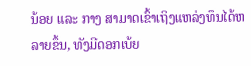ນ້ອຍ ແລະ ກາງ ສາມາດເຂົ້າເຖິງແຫລ່ງທຶນໄດ້ຫລາຍຂຶ້ນ, ທັງມີດອກເບ້ຍ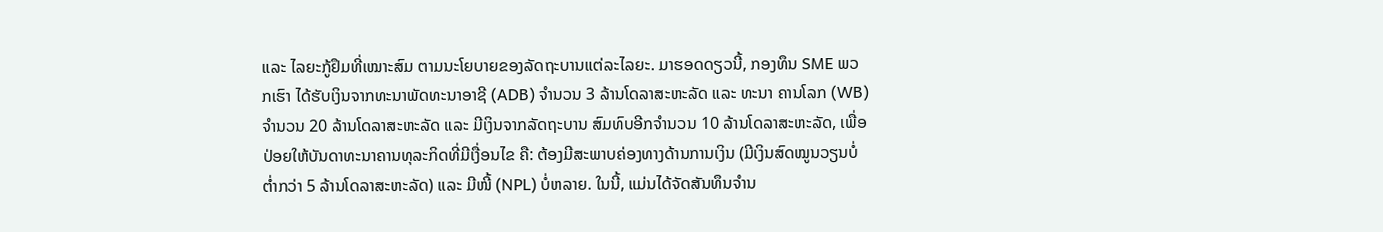ແລະ ໄລຍະກູ້ຢຶມທີ່ເໝາະສົມ ຕາມນະໂຍບາຍຂອງລັດຖະບານແຕ່ລະໄລຍະ. ມາຮອດດຽວນີ້, ກອງທຶນ SME ພວກເຮົາ ໄດ້ຮັບເງິນຈາກທະນາພັດທະນາອາຊີ (ADB) ຈໍານວນ 3 ລ້ານໂດລາສະຫະລັດ ແລະ ທະນາ ຄານໂລກ (WB) ຈໍານວນ 20 ລ້ານໂດລາສະຫະລັດ ແລະ ມີເງິນຈາກລັດຖະບານ ສົມທົບອີກຈໍານວນ 10 ລ້ານໂດລາສະຫະລັດ, ເພື່ອປ່ອຍໃຫ້ບັນດາທະນາຄານທຸລະກິດທີ່ມີເງື່ອນໄຂ ຄື: ຕ້ອງມີສະພາບຄ່ອງທາງດ້ານການເງິນ (ມີເງິນສົດໝູນວຽນບໍ່ຕໍ່າກວ່າ 5 ລ້ານໂດລາສະຫະລັດ) ແລະ ມີໜີ້ (NPL) ບໍ່ຫລາຍ. ໃນນີ້, ແມ່ນໄດ້ຈັດສັນທຶນຈໍານ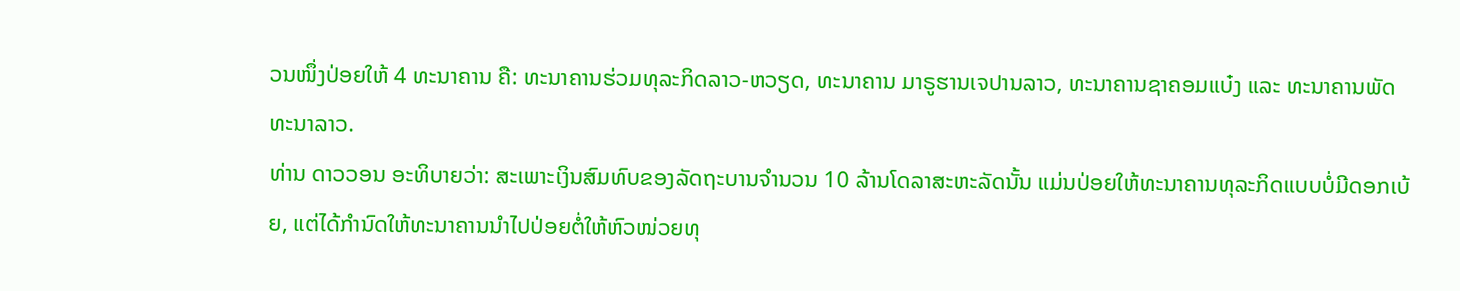ວນໜຶ່ງປ່ອຍໃຫ້ 4 ທະນາຄານ ຄື: ທະນາຄານຮ່ວມທຸລະກິດລາວ-ຫວຽດ, ທະນາຄານ ມາຣູຮານເຈປານລາວ, ທະນາຄານຊາຄອມແບ໋ງ ແລະ ທະນາຄານພັດທະນາລາວ.
ທ່ານ ດາວວອນ ອະທິບາຍວ່າ: ສະເພາະເງິນສົມທົບຂອງລັດຖະບານຈໍານວນ 10 ລ້ານໂດລາສະຫະລັດນັ້ນ ແມ່ນປ່ອຍໃຫ້ທະນາຄານທຸລະກິດແບບບໍ່ມີດອກເບ້ຍ, ແຕ່ໄດ້ກໍານົດໃຫ້ທະນາຄານນໍາໄປປ່ອຍຕໍ່ໃຫ້ຫົວໜ່ວຍທຸ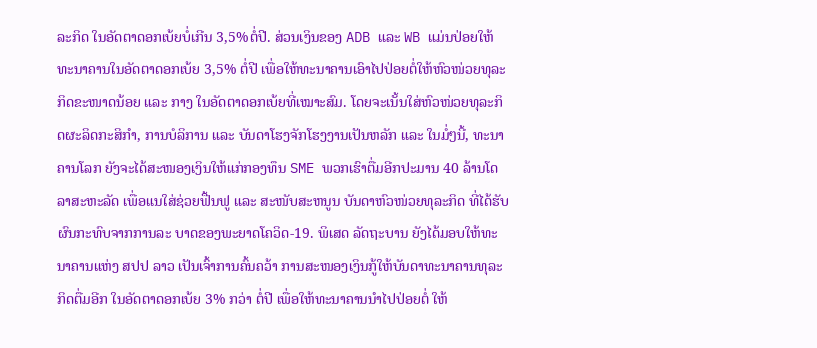ລະກິດ ໃນອັດຕາດອກເບ້ຍບໍ່ເກີນ 3,5%ຕໍ່ປີ. ສ່ວນເງິນຂອງ ADB ແລະ WB ແມ່ນປ່ອຍໃຫ້ທະນາຄານໃນອັດຕາດອກເບ້ຍ 3,5% ຕໍ່ປີ ເພື່ອໃຫ້ທະນາຄານເອົາໄປປ່ອຍຕໍ່ໃຫ້ຫົວໜ່ວຍທຸລະກິດຂະໜາດນ້ອຍ ແລະ ກາງ ໃນອັດຕາດອກເບ້ຍທີ່ເໝາະສົມ. ໂດຍຈະເນັ້ນໃສ່ຫົວໜ່ວຍທຸລະກິດຜະລິດກະສິກໍາ, ການບໍລິການ ແລະ ບັນດາໂຮງຈັກໂຮງງານເປັນຫລັກ ແລະ ໃນມໍ່ໆນີ້, ທະນາຄານໂລກ ຍັງຈະໄດ້ສະໜອງເງິນໃຫ້ແກ່ກອງທຶນ SME ພວກເຮົາຕື່ມອີກປະມານ 40 ລ້ານໂດລາສະຫະລັດ ເພື່ອແນໃສ່ຊ່ວຍຟື້ນຟູ ແລະ ສະໜັບສະຫນູນ ບັນດາຫົວໜ່ວຍທຸລະກິດ ທີ່ໄດ້ຮັບຜົນກະທົບຈາກການລະ ບາດຂອງພະຍາດໂຄວິດ-19. ພິເສດ ລັດຖະບານ ຍັງໄດ້ມອບໃຫ້ທະນາຄານແຫ່ງ ສປປ ລາວ ເປັນເຈົ້າການຄົ້ນຄວ້າ ການສະໜອງເງິນກູ້ໃຫ້ບັນດາທະນາຄານທຸລະກິດຕື່ມອີກ ໃນອັດຕາດອກເບ້ຍ 3% ກວ່າ ຕໍ່ປີ ເພື່ອໃຫ້ທະນາຄານນໍາໄປປ່ອຍຕໍ່ ໃຫ້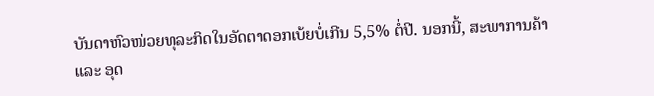ບັນດາຫົວໜ່ວຍທຸລະກິດໃນອັດຕາດອກເບ້ຍບໍ່ເກີນ 5,5% ຕໍ່ປີ. ນອກນີ້, ສະພາການຄ້າ ແລະ ອຸດ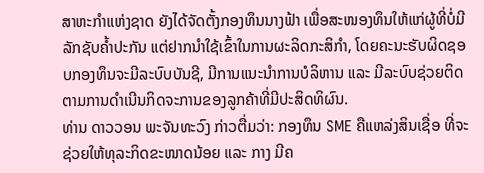ສາຫະກໍາແຫ່ງຊາດ ຍັງໄດ້ຈັດຕັ້ງກອງທຶນນາງຟ້າ ເພື່ອສະໜອງທຶນໃຫ້ແກ່ຜູ້ທີ່ບໍ່ມີລັກຊັບຄໍ້າປະກັນ ແຕ່ຢາກນໍາໃຊ້ເຂົ້າໃນການຜະລິດກະສິກໍາ, ໂດຍຄະນະຮັບຜິດຊອບກອງທຶນຈະມີລະບົບບັນຊີ, ມີການແນະນໍາການບໍລິຫານ ແລະ ມີລະບົບຊ່ວຍຕິດຕາມການດໍາເນີນກິດຈະການຂອງລູກຄ້າທີ່ມີປະສິດທິຜົນ.
ທ່ານ ດາວວອນ ພະຈັນທະວົງ ກ່າວຕື່ມວ່າ: ກອງທຶນ SME ຄືແຫລ່ງສິນເຊື່ອ ທີ່ຈະຊ່ວຍໃຫ້ທຸລະກິດຂະໜາດນ້ອຍ ແລະ ກາງ ມີຄ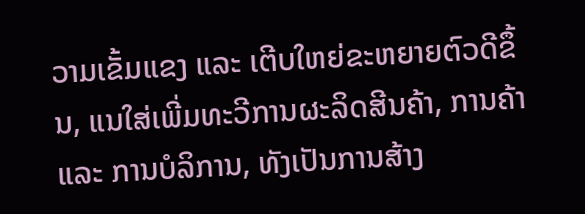ວາມເຂັ້ມແຂງ ແລະ ເຕີບໃຫຍ່ຂະຫຍາຍຕົວດີຂຶ້ນ, ແນໃສ່ເພີ່ມທະວີການຜະລິດສີນຄ້າ, ການຄ້າ ແລະ ການບໍລິການ, ທັງເປັນການສ້າງ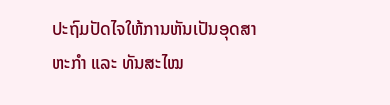ປະຖົມປັດໄຈໃຫ້ການຫັນເປັນອຸດສາຫະກໍາ ແລະ ທັນສະໄໝ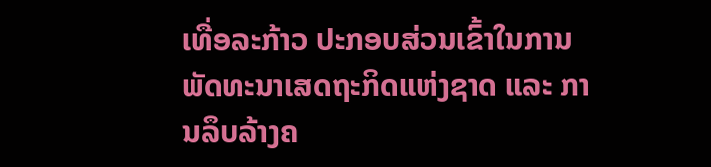ເທື່ອລະກ້າວ ປະກອບສ່ວນເຂົ້າໃນການພັດທະນາເສດຖະກິດແຫ່ງຊາດ ແລະ ການລຶບລ້າງຄ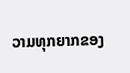ວາມທຸກຍາກຂອງ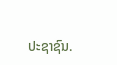ປະຊາຊົນ.